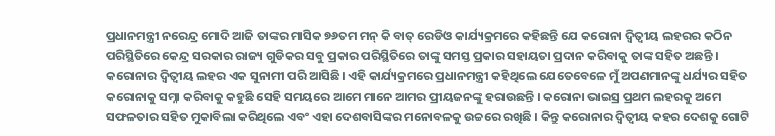ପ୍ରଧାନମନ୍ତ୍ରୀ ନରେନ୍ଦ୍ର ମୋଦି ଆଜି ତାଙ୍କର ମାସିକ ୭୬ତମ ମନ୍ କି ବାତ୍ ରେଡିଓ କାର୍ଯ୍ୟକ୍ରମରେ କହିଛନ୍ତି ଯେ କରୋନା ଦ୍ୱିତ୍ୱୀୟ ଲହରର କଠିନ ପରିସ୍ଥିତିରେ କେନ୍ଦ୍ର ସରକାର ରାଜ୍ୟ ଗୁଡିକର ସବୁ ପ୍ରକାର ପରିସ୍ଥିତିରେ ତାଙ୍କୁ ସମସ୍ତ ପ୍ରକାର ସହାୟତା ପ୍ରଦାନ କରିବାକୁ ତାଙ୍କ ସହିତ ଅଛନ୍ତି । କରୋନାର ଦ୍ୱିତ୍ୱୀୟ ଲହର ଏକ ସୁନାମୀ ପରି ଆସିଛି । ଏହି କାର୍ଯ୍ୟକ୍ରମରେ ପ୍ରଧାନମନ୍ତ୍ରୀ କହିଥିଲେ ଯେତେବେଳେ ମୁଁ ଅପଣମାନଙ୍କୁ ଧର୍ଯ୍ୟର ସହିତ କରୋନାକୁ ସମ୍ନା କରିବାକୁ କହୁଛି ସେହି ସମୟରେ ଆମେ ମାନେ ଆମର ପ୍ରୀୟଜନଙ୍କୁ ହରାଉଛନ୍ତି । କରୋନା ଭାଇସ୍ର ପ୍ରଥମ ଲହରକୁ ଅମେ ସଫଳତାର ସହିତ ମୁକାବିଲା କରିଥିଲେ ଏବଂ ଏହା ଦେଶବାସିଙ୍କର ମନୋବଳକୁ ଉଚ୍ଚରେ ରଖିଛି । କିନ୍ତୁ କରୋନାର ଦ୍ୱିତ୍ୱୀୟ କହର ଦେଶକୁ ଗୋଟି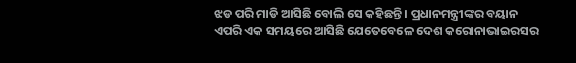ଝଡ ପରି ମାଡି ଆସିଛି ବୋଲି ସେ କହିଛନ୍ତି । ପ୍ରଧାନମନ୍ତ୍ରୀଙ୍କର ବୟାନ ଏପରି ଏକ ସମୟରେ ଆସିଛି ଯେତେବେଳେ ଦେଶ କରୋନାଭାଇରସର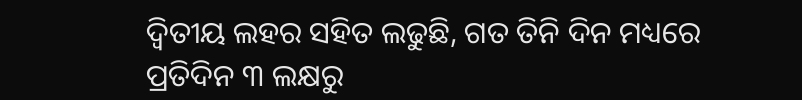ଦ୍ୱିତୀୟ ଲହର ସହିତ ଲଢୁଛି, ଗତ ତିନି ଦିନ ମଧ୍ୟରେ ପ୍ରତିଦିନ ୩ ଲକ୍ଷରୁ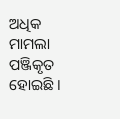ଅଧିକ ମାମଲା ପଞ୍ଜିକୃତ ହୋଇଛି ।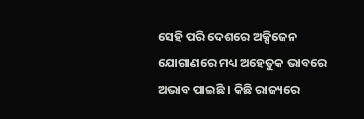ସେହି ପରି ଦେଶରେ ଅକ୍ସିଜେନ ଯୋଗାଣରେ ମଧ୍ୟ ଅହେତୁକ ଭାବରେ ଅଭାବ ପାଇଛି । କିଛି ରାଜ୍ୟରେ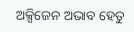ଅକ୍ସିଜେନ ଅଭାବ ହେତୁ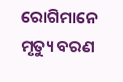ରୋଗିମାନେ ମୃତ୍ୟୁ ବରଣ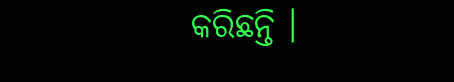କରିଛନ୍ତି ।